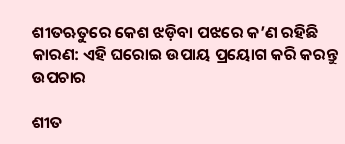ଶୀତଋତୁରେ କେଶ ଝଡ଼ିବା ପଝରେ କ’ଣ ରହିଛି କାରଣ: ଏହି ଘରୋଇ ଉପାୟ ପ୍ରୟୋଗ କରି କରନ୍ତୁ ଉପଚାର

ଶୀତ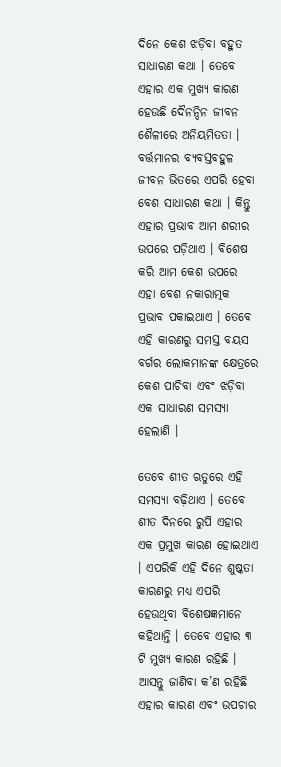ଦିନେ କେଶ ଝଡ଼ିବା ବହୁତ ସାଧାରଣ କଥା । ତେବେ ଏହାର ଏକ ମୁଖ୍ୟ କାରଣ ହେଉଛି ଦୈନନ୍ଦିନ ଜୀବନ ଶୈଳୀରେ ଅନିୟମିତତା । ବର୍ତ୍ତମାନର ବ୍ୟବସ୍ତବହୁଳ ଜୀବନ ଭିତରେ ଏପରି ହେବା ବେଶ ସାଧାରଣ କଥା । କିନ୍ତୁ ଏହାର ପ୍ରଭାବ ଆମ ଶରୀର ଉପରେ ପଡ଼ିଥାଏ । ବିଶେଷ କରି ଆମ କେଶ ଉପରେ ଏହା ବେଶ ନକାରାତ୍ମକ ପ୍ରଭାବ ପକାଇଥାଏ । ତେବେ ଏହି କାରଣରୁ ସମସ୍ତ ବୟସ ବର୍ଗର ଲୋକମାନଙ୍କ କ୍ଷେତ୍ରରେ କେଶ ପାଚିବା ଏବଂ ଝଡ଼ିବା ଏକ ସାଧାରଣ ସମସ୍ୟା ହେଲାଣି ।

ତେବେ ଶୀତ ଋତୁରେ ଏହି ସମସ୍ୟା ବଢ଼ିଥାଏ । ତେବେ ଶୀତ ଦିନରେ ରୁପି ଏହାର ଏକ ପ୍ରମୁଖ କାରଣ ହୋଇଥାଏ । ଏପରିକି ଏହି ଦିନେ ଶୁଷ୍କତା କାରଣରୁ ମଧ୍ୟ ଏପରି ହେଉଥିବା ବିଶେଷଜ୍ଞମାନେ କହିଥାନ୍ତି । ତେବେ ଏହାର ୩ ଟି ମୁଖ୍ୟ କାରଣ ରହିଛି । ଆସନ୍ତୁ ଜାଣିବା କ’ଣ ରହିଛି ଏହାର କାରଣ ଏବଂ ଉପଚାର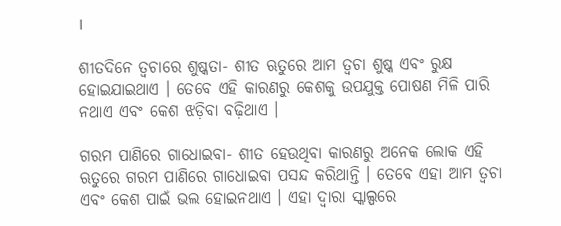।

ଶୀତଦିନେ ତ୍ୱଚାରେ ଶୁଷ୍କତା- ଶୀତ ଋତୁରେ ଆମ ତ୍ୱଚା ଶୁଷ୍କ ଏବଂ ରୁକ୍ଷ ହୋଇଯାଇଥାଏ । ତେବେ ଏହି କାରଣରୁ କେଶକୁ ଉପଯୁକ୍ତ ପୋଷଣ ମିଳି ପାରି ନଥାଏ ଏବଂ କେଶ ଝଡ଼ିବା ବଢ଼ିଥାଏ ।

ଗରମ ପାଣିରେ ଗାଧୋଇବା- ଶୀତ ହେଉଥିବା କାରଣରୁ ଅନେକ ଲୋକ ଏହି ଋତୁରେ ଗରମ ପାଣିରେ ଗାଧୋଇବା ପସନ୍ଦ କରିଥାନ୍ତି । ତେବେ ଏହା ଆମ ତ୍ୱଚା ଏବଂ କେଶ ପାଇଁ ଭଲ ହୋଇନଥାଏ । ଏହା ଦ୍ୱାରା ସ୍କାଲ୍ପରେ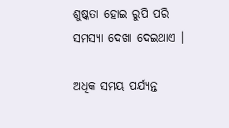ଶୁଷ୍କତା ହୋଇ ରୁପି ପରି ସମସ୍ୟା ଦେଖା ଦେଇଥାଏ ।

ଅଧିକ ସମୟ ପର୍ଯ୍ୟନ୍ତ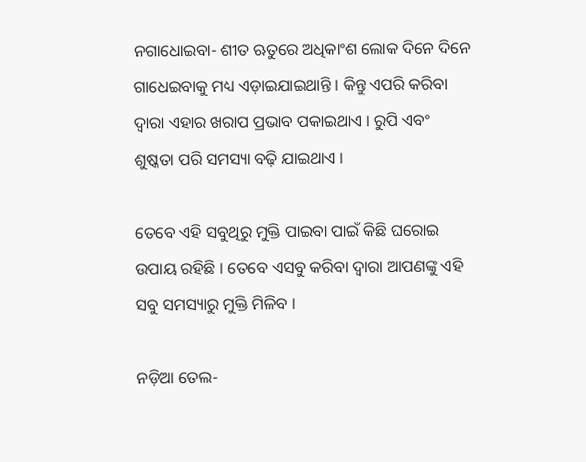ନଗାଧୋଇବା- ଶୀତ ଋତୁରେ ଅଧିକାଂଶ ଲୋକ ଦିନେ ଦିନେ ଗାଧେଇବାକୁ ମଧ୍ୟ ଏଡ଼ାଇଯାଇଥାନ୍ତି । କିନ୍ତୁ ଏପରି କରିବା ଦ୍ୱାରା ଏହାର ଖରାପ ପ୍ରଭାବ ପକାଇଥାଏ । ରୁପି ଏବଂ ଶୁଷ୍କତା ପରି ସମସ୍ୟା ବଢ଼ି ଯାଇଥାଏ ।

ତେବେ ଏହି ସବୁଥିରୁ ମୁକ୍ତି ପାଇବା ପାଇଁ କିଛି ଘରୋଇ ଉପାୟ ରହିଛି । ତେବେ ଏସବୁ କରିବା ଦ୍ୱାରା ଆପଣଙ୍କୁ ଏହି ସବୁ ସମସ୍ୟାରୁ ମୁକ୍ତି ମିଳିବ ।

ନଡ଼ିଆ ତେଲ-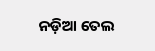ନଡ଼ିଆ ତେଲ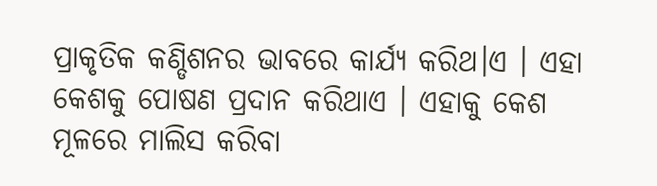ପ୍ରାକୃତିକ କଣ୍ଡିଶନର ଭାବରେ କାର୍ଯ୍ୟ କରିଥ।ଏ । ଏହା କେଶକୁ ପୋଷଣ ପ୍ରଦାନ କରିଥାଏ । ଏହାକୁ କେଶ ମୂଳରେ ମାଲିସ କରିବା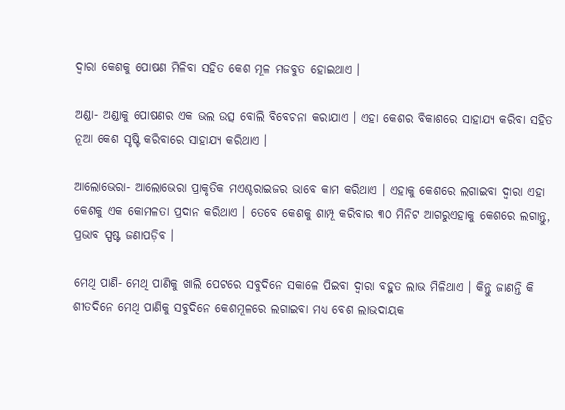ଦ୍ୱାରା କେଶକୁ ପୋଷଣ ମିଳିବା ସହିତ କେଶ ମୂଳ ମଜବୁତ ହୋଇଥାଏ ।

ଅଣ୍ଡା- ଅଣ୍ଡାକୁ ପୋଷଣର ଏକ ଭଲ ଉତ୍ସ ବୋଲି ବିବେଚନା କରାଯାଏ । ଏହା କେଶର ବିକାଶରେ ସାହାଯ୍ୟ କରିବା ସହିତ ନୂଆ କେଶ ସୃଷ୍ଟି କରିବାରେ ସାହାଯ୍ୟ କରିଥାଏ ।

ଆଲୋଭେରା- ଆଲୋଭେରା ପ୍ରାକୃତିକ ମଏଶ୍ଚରାଇଜର ଭାବେ କାମ କରିଥାଏ । ଏହାକୁ କେଶରେ ଲଗାଇବା ଦ୍ୱାରା ଏହା କେଶକୁ ଏକ କୋମଳତା ପ୍ରଦାନ କରିଥାଏ । ତେବେ କେଶକୁ ଶାମ୍ପୂ କରିବାର ୩୦ ମିନିଟ ଆଗରୁଏହାକୁ କେଶରେ ଲଗାନ୍ତୁ, ପ୍ରଭାବ ସ୍ପଷ୍ଟ ଜଣାପଡ଼ିବ ।

ମେଥି ପାଣି- ମେଥି ପାଣିକୁ ଖାଲି ପେଟରେ ସବୁଦିନେ ସକାଳେ ପିଇବା ଦ୍ୱାରା ବହୁତ ଲାଭ ମିଳିଥାଏ । କିନ୍ତୁ ଜାଣନ୍ତି କି ଶୀତଦିନେ ମେଥି ପାଣିକୁ ସବୁଦିନେ କେଶମୂଳରେ ଲଗାଇବା ମଧ୍ୟ ବେଶ ଲାଭଦାୟକ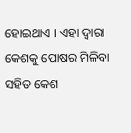ହୋଇଥାଏ । ଏହା ଦ୍ୱାରା କେଶକୁ ପୋଷର ମିଳିବା ସହିତ କେଶ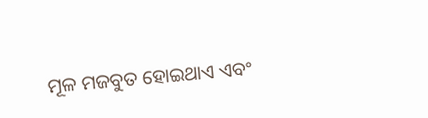ମୂଳ ମଜବୁତ ହୋଇଥାଏ ଏବଂ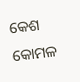କେଶ କୋମଳ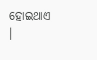ହୋଇଥାଏ ।